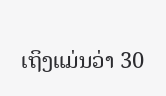ເຖິງແມ່ນວ່າ 30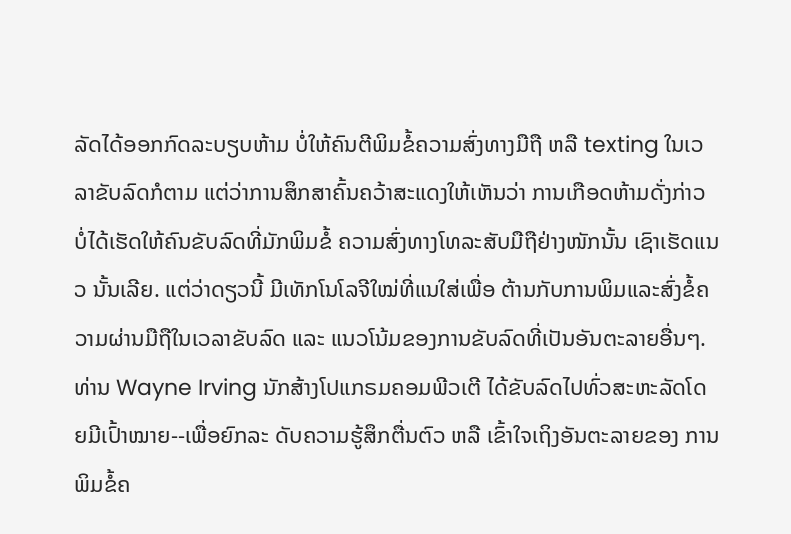ລັດໄດ້ອອກກົດລະບຽບຫ້າມ ບໍ່ໃຫ້ຄົນຕີພິມຂໍ້ຄວາມສົ່ງທາງມືຖື ຫລື texting ໃນເວລາຂັບລົດກໍຕາມ ແຕ່ວ່າການສຶກສາຄົ້ນຄວ້າສະແດງໃຫ້ເຫັນວ່າ ການເກືອດຫ້າມດັ່ງກ່າວ ບໍ່ໄດ້ເຮັດໃຫ້ຄົນຂັບລົດທີ່ມັກພິມຂໍ້ ຄວາມສົ່ງທາງໂທລະສັບມືຖືຢ່າງໜັກນັ້ນ ເຊົາເຮັດແນວ ນັ້ນເລີຍ. ແຕ່ວ່າດຽວນີ້ ມີເທັກໂນໂລຈີໃໝ່ທີ່ແນໃສ່ເພື່ອ ຕ້ານກັບການພິມແລະສົ່ງຂໍ້ຄວາມຜ່ານມືຖືໃນເວລາຂັບລົດ ແລະ ແນວໂນ້ມຂອງການຂັບລົດທີ່ເປັນອັນຕະລາຍອື່ນໆ.
ທ່ານ Wayne Irving ນັກສ້າງໂປແກຣມຄອມພີວເຕີ ໄດ້ຂັບລົດໄປທົ່ວສະຫະລັດໂດຍມີເປົ້າໝາຍ--ເພື່ອຍົກລະ ດັບຄວາມຮູ້ສຶກຕື່ນຕົວ ຫລື ເຂົ້າໃຈເຖິງອັນຕະລາຍຂອງ ການພິມຂໍ້ຄ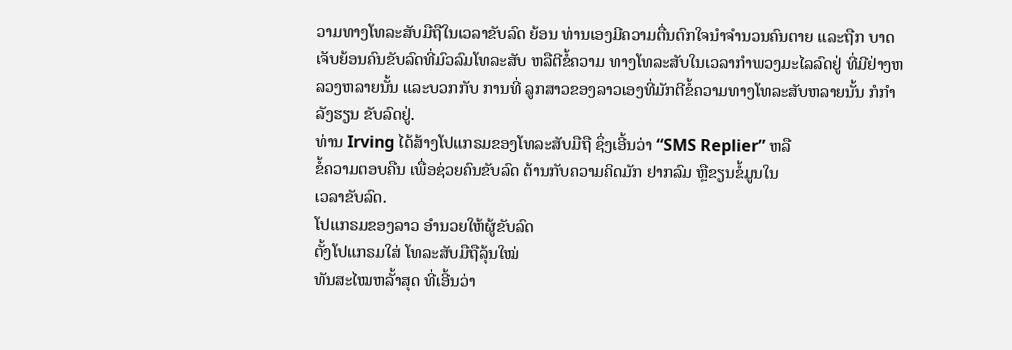ວາມທາງໂທລະສັບມືຖືໃນເວລາຂັບລົດ ຍ້ອນ ທ່ານເອງມີຄວາມຕື່ນຕົກໃຈນໍາຈຳນວນຄົນຕາຍ ແລະຖືກ ບາດເຈັບຍ້ອນຄົນຂັບລົດທີ່ມົວລົມໂທລະສັບ ຫລືຕີຂໍ້ຄວາມ ທາງໂທລະສັບໃນເວລາກຳພວງມະໄລລົດຢູ່ ທີ່ມີຢ່າງຫລວງຫລາຍນັ້ນ ແລະບວກກັບ ການທີ່ ລູກສາວຂອງລາວເອງທີ່ມັກຕີຂໍ້ຄວາມທາງໂທລະສັບຫລາຍນັ້ນ ກໍກຳລັງຮຽນ ຂັບລົດຢູ່.
ທ່ານ Irving ໄດ້ສ້າງໂປແກຣມຂອງໂທລະສັບມືຖື ຊຶ່ງເອີ້ນວ່າ “SMS Replier” ຫລື
ຂໍ້ຄວາມຕອບຄືນ ເພື່ອຊ່ວຍຄົນຂັບລົດ ຕ້ານກັບຄວາມຄິດມັກ ຢາກລົມ ຫຼືຂຽນຂໍ້ມູນໃນ
ເວລາຂັບລົດ.
ໂປແກຣມຂອງລາວ ອໍານວຍໃຫ້ຜູ້ຂັບລົດ
ຕັ້ງໂປແກຣມໃສ່ ໂທລະສັບມືຖືລຸ້ນໃໝ່
ທັນສະໄໝຫລັ້າສຸດ ທີ່ເອີ້ນວ່າ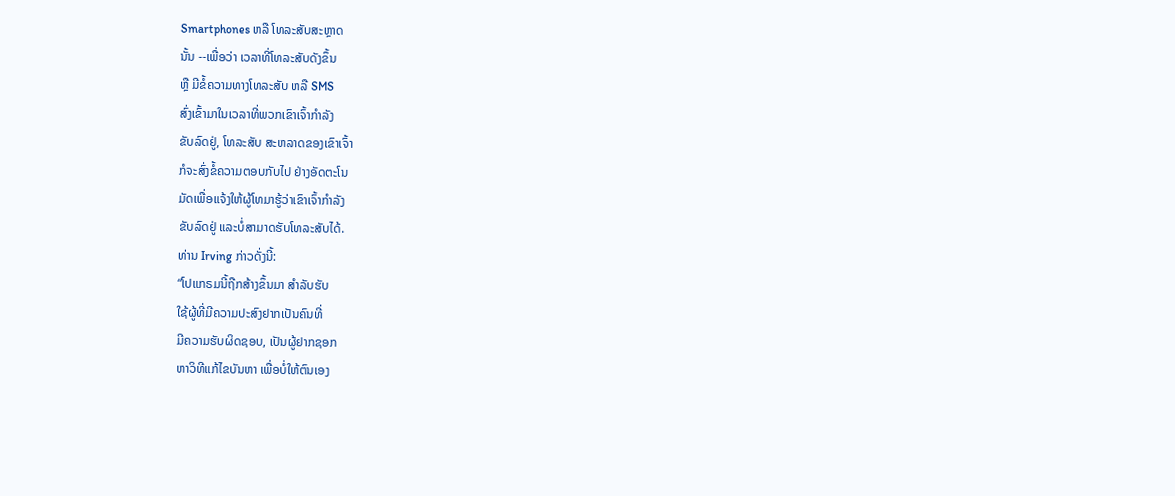Smartphones ຫລື ໂທລະສັບສະຫຼາດ
ນັ້ນ --ເພື່ອວ່າ ເວລາທີ່ໂທລະສັບດັງຂຶ້ນ
ຫຼື ມີຂໍ້ຄວາມທາງໂທລະສັບ ຫລື SMS
ສົ່ງເຂົ້າມາໃນເວລາທີ່ພວກເຂົາເຈົ້າກຳລັງ
ຂັບລົດຢູ່, ໂທລະສັບ ສະຫລາດຂອງເຂົາເຈົ້າ
ກໍຈະສົ່ງຂໍ້ຄວາມຕອບກັບໄປ ຢ່າງອັດຕະໂນ
ມັດເພື່ອແຈ້ງໃຫ້ຜູ້ໂທມາຮູ້ວ່າເຂົາເຈົ້າກຳລັງ
ຂັບລົດຢູ່ ແລະບໍ່ສາມາດຮັບໂທລະສັບໄດ້.
ທ່ານ Irving ກ່າວດັ່ງນີ້:
“ໂປແກຣມນີ້ຖືກສ້າງຂຶ້ນມາ ສຳລັບຮັບ
ໃຊ້ຜູ້ທີ່ມີຄວາມປະສົງຢາກເປັນຄົນທີ່
ມີຄວາມຮັບຜິດຊອບ, ເປັນຜູ້ຢາກຊອກ
ຫາວິທີແກ້ໄຂບັນຫາ ເພື່ອບໍ່ໃຫ້ຕົນເອງ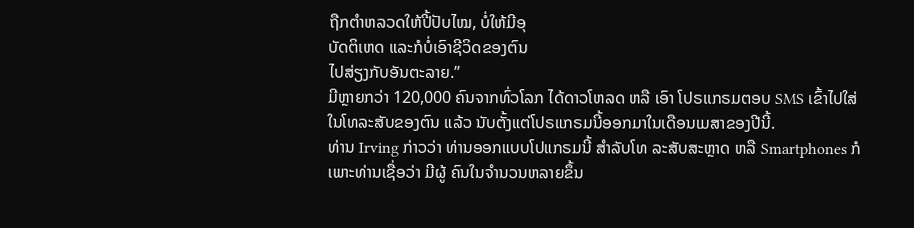ຖືກຕຳຫລວດໃຫ້ປີ້ປັບໄໝ, ບໍ່ໃຫ້ມີອຸ
ບັດຕິເຫດ ແລະກໍບໍ່ເອົາຊີວິດຂອງຕົນ
ໄປສ່ຽງກັບອັນຕະລາຍ.”
ມີຫຼາຍກວ່າ 120,000 ຄົນຈາກທົ່ວໂລກ ໄດ້ດາວໂຫລດ ຫລື ເອົາ ໂປຣເເກຣມຕອບ SMS ເຂົ້າໄປໃສ່ໃນໂທລະສັບຂອງຕົນ ແລ້ວ ນັບຕັ້ງແຕ່ໂປຣແກຣມນີ້ອອກມາໃນເດືອນເມສາຂອງປີນີ້.
ທ່ານ Irving ກ່າວວ່າ ທ່ານອອກແບບໂປແກຣມນີ້ ສຳລັບໂທ ລະສັບສະຫຼາດ ຫລື Smartphones ກໍເພາະທ່ານເຊື່ອວ່າ ມີຜູ້ ຄົນໃນຈໍານວນຫລາຍຂຶ້ນ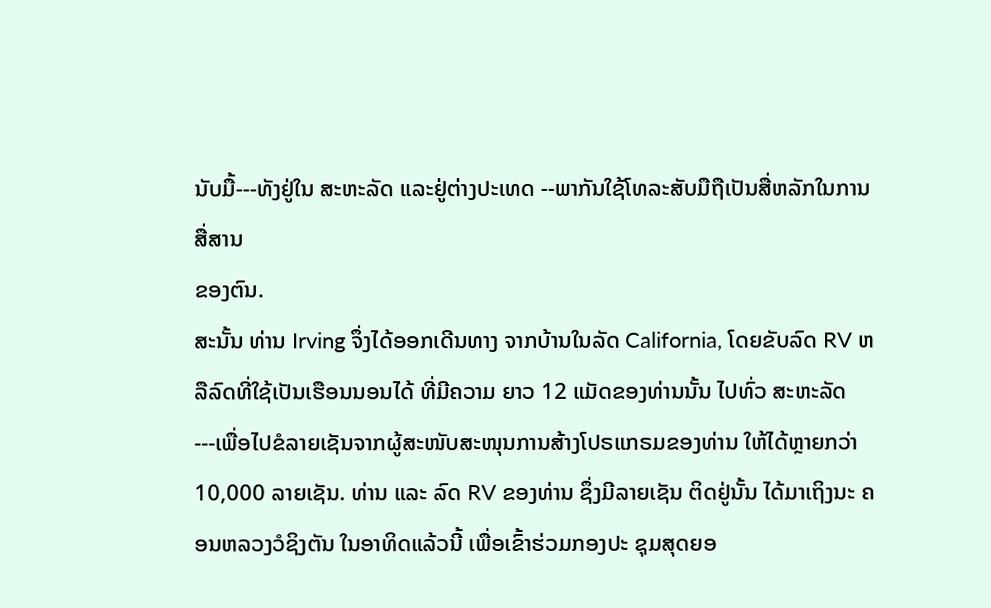ນັບມື້---ທັງຢູ່ໃນ ສະຫະລັດ ແລະຢູ່ຕ່າງປະເທດ --ພາກັນໃຊ້ໂທລະສັບມືຖືເປັນສື່ຫລັກໃນການສື່ສານ
ຂອງຕົນ.
ສະນັ້ນ ທ່ານ Irving ຈຶ່ງໄດ້ອອກເດີນທາງ ຈາກບ້ານໃນລັດ California, ໂດຍຂັບລົດ RV ຫລືລົດທີ່ໃຊ້ເປັນເຮືອນນອນໄດ້ ທີ່ມີຄວາມ ຍາວ 12 ແມັດຂອງທ່ານນັ້ນ ໄປທົ່ວ ສະຫະລັດ ---ເພື່ອໄປຂໍລາຍເຊັນຈາກຜູ້ສະໜັບສະໜຸນການສ້າງໂປຣແກຣມຂອງທ່ານ ໃຫ້ໄດ້ຫຼາຍກວ່າ 10,000 ລາຍເຊັນ. ທ່ານ ແລະ ລົດ RV ຂອງທ່ານ ຊຶ່ງມີລາຍເຊັນ ຕິດຢູ່ນັ້ນ ໄດ້ມາເຖິງນະ ຄອນຫລວງວໍຊິງຕັນ ໃນອາທິດແລ້ວນີ້ ເພື່ອເຂົ້າຮ່ວມກອງປະ ຊຸມສຸດຍອ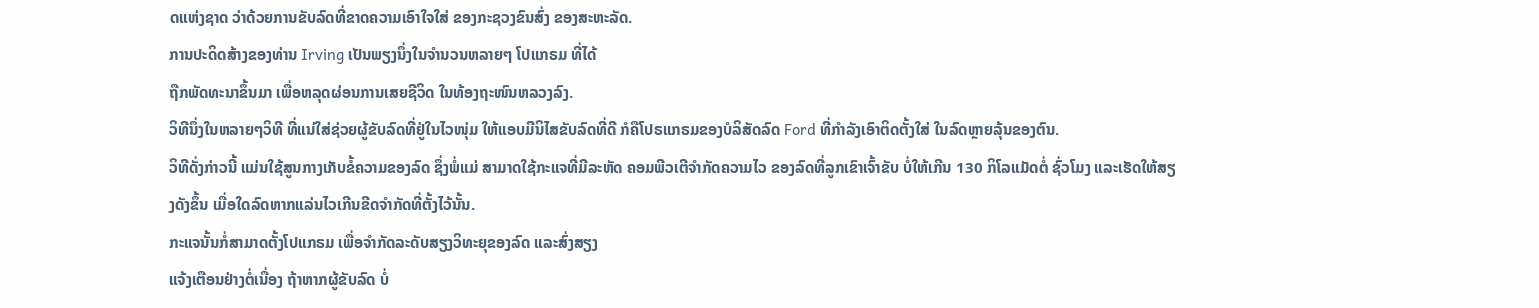ດແຫ່ງຊາດ ວ່າດ້ວຍການຂັບລົດທີ່ຂາດຄວາມເອົາໃຈໃສ່ ຂອງກະຊວງຂົນສົ່ງ ຂອງສະຫະລັດ.
ການປະດິດສ້າງຂອງທ່ານ Irving ເປັນພຽງນຶ່ງໃນຈຳນວນຫລາຍໆ ໂປແກຣມ ທີ່ໄດ້
ຖືກພັດທະນາຂຶ້ນມາ ເພື່ອຫລຸດຜ່ອນການເສຍຊີວິດ ໃນທ້ອງຖະໜົນຫລວງລົງ.
ວິທີນຶ່ງໃນຫລາຍໆວິທີ ທີ່ແນ່ໃສ່ຊ່ວຍຜູ້ຂັບລົດທີ່ຢູ່ໃນໄວໜຸ່ມ ໃຫ້ແອບມີນິໄສຂັບລົດທີ່ດີ ກໍຄືໂປຣແກຣມຂອງບໍລິສັດລົດ Ford ທີ່ກໍາລັງເອົາຕິດຕັ້ງໃສ່ ໃນລົດຫຼາຍລຸ້ນຂອງຕົນ.
ວິທີດັ່ງກ່າວນີ້ ແມ່ນໃຊ້ສູນກາງເກັບຂໍ້ຄວາມຂອງລົດ ຊຶ່ງພໍ່ແມ່ ສາມາດໃຊ້ກະແຈທີ່ມີລະຫັດ ຄອມພີວເຕີຈຳກັດຄວາມໄວ ຂອງລົດທີ່ລູກເຂົາເຈົ້າຂັບ ບໍ່ໃຫ້ເກີນ 130 ກິໂລແມັດຕໍ່ ຊົ່ວໂມງ ແລະເຮັດໃຫ້ສຽງດັງຂຶ້ນ ເມື່ອໃດລົດຫາກແລ່ນໄວເກີນຂີດຈຳກັດທີ່ຕັ້ງໄວ້ນັ້ນ.
ກະແຈນັ້ນກໍ່ສາມາດຕັ້ງໂປແກຣມ ເພື່ອຈຳກັດລະດັບສຽງວິທະຍຸຂອງລົດ ແລະສົ່ງສຽງ
ແຈ້ງເຕືອນຢ່າງຕໍ່ເນື່ອງ ຖ້າຫາກຜູ້ຂັບລົດ ບໍ່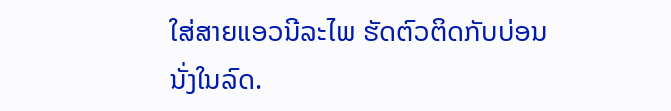ໃສ່ສາຍແອວນີລະໄພ ຮັດຕົວຕິດກັບບ່ອນ
ນັ່ງໃນລົດ.